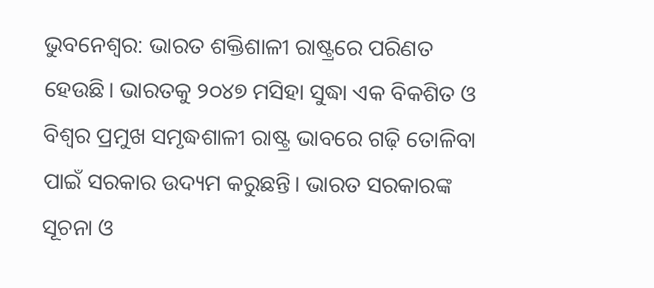ଭୁବନେଶ୍ୱର: ଭାରତ ଶକ୍ତିଶାଳୀ ରାଷ୍ଟ୍ରରେ ପରିଣତ ହେଉଛି। ଭାରତକୁ ୨୦୪୭ ମସିହା ସୁଦ୍ଧା ଏକ ବିକଶିତ ଓ ବିଶ୍ୱର ପ୍ରମୁଖ ସମୃଦ୍ଧଶାଳୀ ରାଷ୍ଟ୍ର ଭାବରେ ଗଢ଼ି ତୋଳିବା ପାଇଁ ସରକାର ଉଦ୍ୟମ କରୁଛନ୍ତି। ଭାରତ ସରକାରଙ୍କ ସୂଚନା ଓ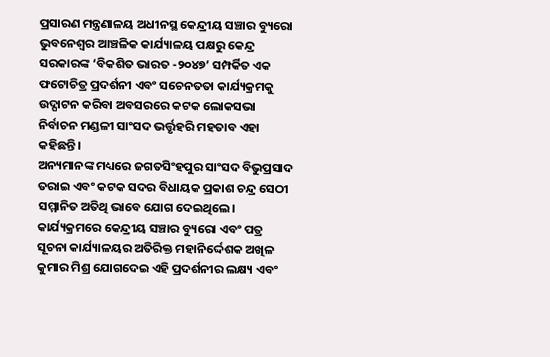ପ୍ରସାରଣ ମନ୍ତ୍ରଣାଳୟ ଅଧୀନସ୍ଥ କେନ୍ଦ୍ରୀୟ ସଞ୍ଚାର ବ୍ୟୁରୋ ଭୁବନେଶ୍ୱର ଆଞ୍ଚଳିକ କାର୍ଯ୍ୟାଳୟ ପକ୍ଷରୁ କେନ୍ଦ୍ର ସରକାରଙ୍କ ‘ବିକଶିତ ଭାରତ -୨୦୪୭’ ସମ୍ପର୍କିତ ଏକ ଫଟୋଚିତ୍ର ପ୍ରଦର୍ଶନୀ ଏବଂ ସଚେନତତା କାର୍ଯ୍ୟକ୍ରମକୁ ଉଦ୍ଘାଟନ କରିବା ଅବସରରେ କଟକ ଲୋକସଭା ନିର୍ବାଚନ ମଣ୍ଡଳୀ ସାଂସଦ ଭର୍ତ୍ତୃହରି ମହତାବ ଏହା କହିଛନ୍ତି।
ଅନ୍ୟମାନଙ୍କ ମଧ୍ୟରେ ଜଗତସିଂହପୁର ସାଂସଦ ବିଭୁପ୍ରସାଦ ତରାଇ ଏବଂ କଟକ ସଦର ବିଧାୟକ ପ୍ରକାଶ ଚନ୍ଦ୍ର ସେଠୀ ସମ୍ମାନିତ ଅତିଥି ଭାବେ ଯୋଗ ଦେଇଥିଲେ। କାର୍ଯ୍ୟକ୍ରମରେ କେନ୍ଦ୍ରୀୟ ସଞ୍ଚାର ବ୍ୟୁରୋ ଏବଂ ପତ୍ର ସୂଚନା କାର୍ଯ୍ୟାଳୟର ଅତିରିକ୍ତ ମହାନିର୍ଦ୍ଦେଶକ ଅଖିଳ କୁମାର ମିଶ୍ର ଯୋଗଦେଇ ଏହି ପ୍ରଦର୍ଶନୀର ଲକ୍ଷ୍ୟ ଏବଂ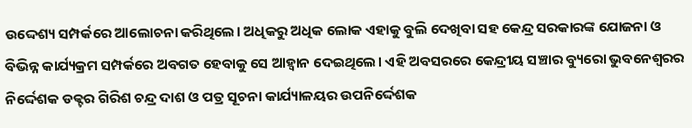ଉଦ୍ଦେଶ୍ୟ ସମ୍ପର୍କରେ ଆଲୋଚନା କରିଥିଲେ। ଅଧିକରୁ ଅଧିକ ଲୋକ ଏହାକୁ ବୁଲି ଦେଖିବା ସହ କେନ୍ଦ୍ର ସରକାରଙ୍କ ଯୋଜନା ଓ ବିଭିନ୍ନ କାର୍ଯ୍ୟକ୍ରମ ସମ୍ପର୍କରେ ଅବଗତ ହେବାକୁ ସେ ଆହ୍ୱାନ ଦେଇଥିଲେ। ଏହି ଅବସରରେ କେନ୍ଦ୍ରୀୟ ସଞ୍ଚାର ବ୍ୟୁରୋ ଭୁବନେଶ୍ୱରର ନିର୍ଦ୍ଦେଶକ ଡକ୍ଟର ଗିରିଶ ଚନ୍ଦ୍ର ଦାଶ ଓ ପତ୍ର ସୂଚନା କାର୍ଯ୍ୟାଳୟର ଉପନିର୍ଦ୍ଦେଶକ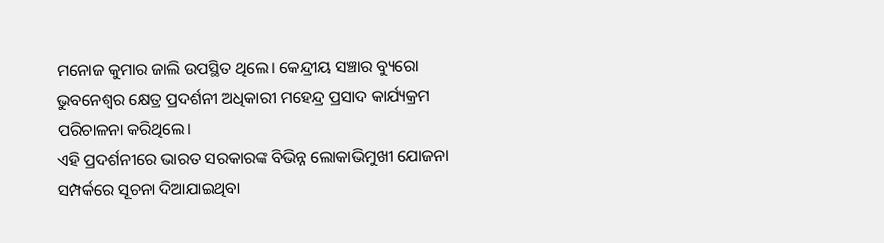ମନୋଜ କୁମାର ଜାଲି ଉପସ୍ଥିତ ଥିଲେ। କେନ୍ଦ୍ରୀୟ ସଞ୍ଚାର ବ୍ୟୁରୋ ଭୁବନେଶ୍ୱର କ୍ଷେତ୍ର ପ୍ରଦର୍ଶନୀ ଅଧିକାରୀ ମହେନ୍ଦ୍ର ପ୍ରସାଦ କାର୍ଯ୍ୟକ୍ରମ ପରିଚାଳନା କରିଥିଲେ।
ଏହି ପ୍ରଦର୍ଶନୀରେ ଭାରତ ସରକାରଙ୍କ ବିଭିନ୍ନ ଲୋକାଭିମୁଖୀ ଯୋଜନା ସମ୍ପର୍କରେ ସୂଚନା ଦିଆଯାଇଥିବା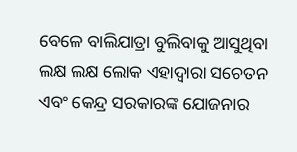ବେଳେ ବାଲିଯାତ୍ରା ବୁଲିବାକୁ ଆସୁଥିବା ଲକ୍ଷ ଲକ୍ଷ ଲୋକ ଏହାଦ୍ୱାରା ସଚେତନ ଏବଂ କେନ୍ଦ୍ର ସରକାରଙ୍କ ଯୋଜନାର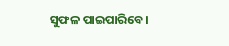ସୁଫଳ ପାଇପାରିବେ।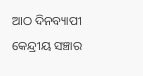ଆଠ ଦିନବ୍ୟାପୀ କେନ୍ଦ୍ରୀୟ ସଞ୍ଚାର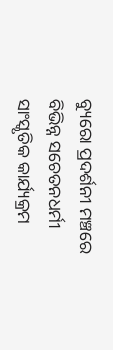ବ୍ୟୁରୋ ପ୍ରଦର୍ଶନୀ ମଞ୍ଚରେ ବିଭିନ୍ନ ସଚେତନଧର୍ମୀ ସାଂସ୍କୃତିକ କାର୍ଯ୍ୟକ୍ରମ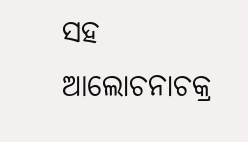ସହ ଆଲୋଚନାଚକ୍ର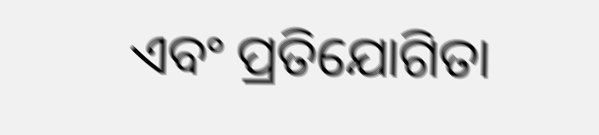ଏବଂ ପ୍ରତିଯୋଗିତା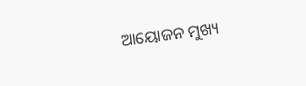ଆୟୋଜନ ମୁଖ୍ୟ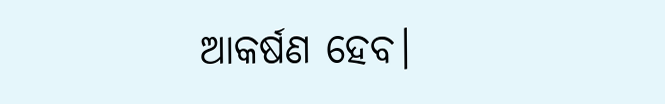ଆକର୍ଷଣ ହେବ।